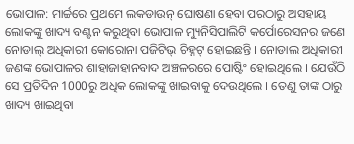ଭୋପାଳ: ମାର୍ଚ୍ଚରେ ପ୍ରଥମେ ଲକଡାଉନ୍ ଘୋଷଣା ହେବା ପରଠାରୁ ଅସହାୟ ଲୋକଙ୍କୁ ଖାଦ୍ୟ ବଣ୍ଟନ କରୁଥିବା ଭୋପାଳ ମ୍ୟୁନିସିପାଲିଟି କର୍ପୋରେସନର ଜଣେ ନୋଡାଲ୍ ଅଧିକାରୀ କୋରୋନା ପଜିଟିଭ୍ ଚିହ୍ନଟ୍ ହୋଇଛନ୍ତି । ନୋଡାଲ ଅଧିକାରୀ ଜଣଙ୍କ ଭୋପାଳର ଶାହାଜାହାନବାଦ ଅଞ୍ଚଳରରେ ପୋଷ୍ଟିଂ ହୋଇଥିଲେ । ଯେଉଁଠି ସେ ପ୍ରତିଦିନ 1000ରୁ ଅଧିକ ଲୋକଙ୍କୁ ଖାଇବାକୁ ଦେଉଥିଲେ । ତେଣୁ ତାଙ୍କ ଠାରୁ ଖାଦ୍ୟ ଖାଇଥିବା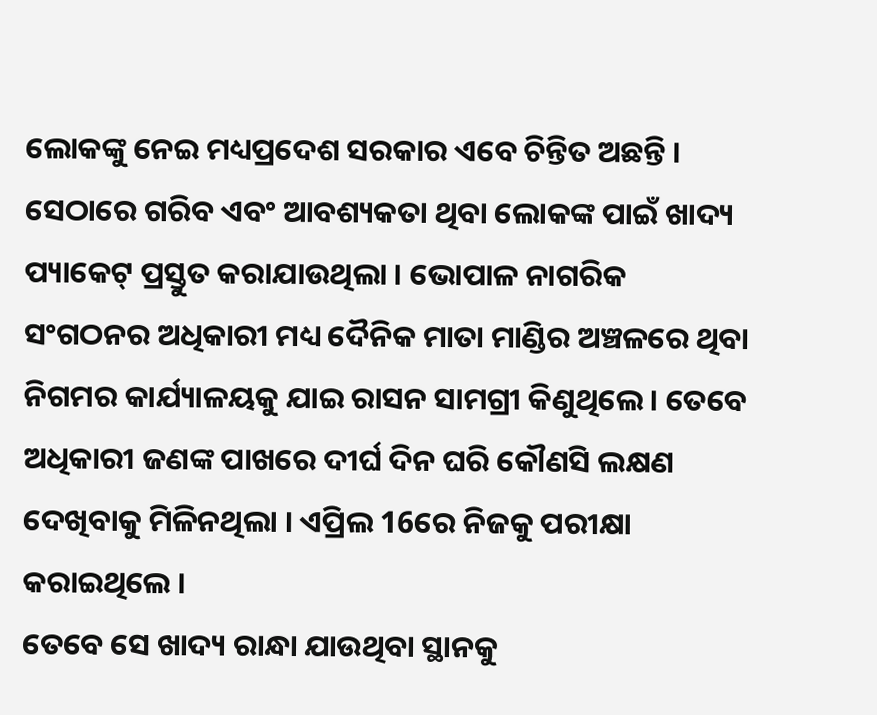ଲୋକଙ୍କୁ ନେଇ ମଧ୍ୟପ୍ରଦେଶ ସରକାର ଏବେ ଚିନ୍ତିତ ଅଛନ୍ତି ।
ସେଠାରେ ଗରିବ ଏବଂ ଆବଶ୍ୟକତା ଥିବା ଲୋକଙ୍କ ପାଇଁ ଖାଦ୍ୟ ପ୍ୟାକେଟ୍ ପ୍ରସ୍ତୁତ କରାଯାଉଥିଲା । ଭୋପାଳ ନାଗରିକ ସଂଗଠନର ଅଧିକାରୀ ମଧ୍ୟ ଦୈନିକ ମାତା ମାଣ୍ଡିର ଅଞ୍ଚଳରେ ଥିବା ନିଗମର କାର୍ଯ୍ୟାଳୟକୁ ଯାଇ ରାସନ ସାମଗ୍ରୀ କିଣୁଥିଲେ । ତେବେ ଅଧିକାରୀ ଜଣଙ୍କ ପାଖରେ ଦୀର୍ଘ ଦିନ ଘରି କୌଣସି ଲକ୍ଷଣ ଦେଖିବାକୁ ମିଳିନଥିଲା । ଏପ୍ରିଲ 16ରେ ନିଜକୁ ପରୀକ୍ଷା କରାଇଥିଲେ ।
ତେବେ ସେ ଖାଦ୍ୟ ରାନ୍ଧା ଯାଉଥିବା ସ୍ଥାନକୁ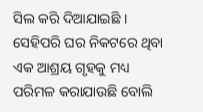ସିଲ କରି ଦିଆଯାଇଛି । ସେହିପରି ଘର ନିକଟରେ ଥିବା ଏକ ଆଶ୍ରୟ ଗୃହକୁ ମଧ୍ୟ ପରିମଳ କରାଯାଉଛି ବୋଲି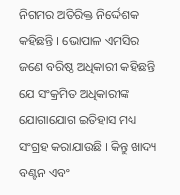ନିଗମର ଅତିରିକ୍ତ ନିର୍ଦ୍ଦେଶକ କହିଛନ୍ତି । ଭୋପାଳ ଏମସିର ଜଣେ ବରିଷ୍ଠ ଅଧିକାରୀ କହିଛନ୍ତି ଯେ ସଂକ୍ରମିତ ଅଧିକାରୀଙ୍କ ଯୋଗାଯୋଗ ଇତିହାସ ମଧ୍ୟ ସଂଗ୍ରହ କରାଯାଉଛି । କିନ୍ତୁ ଖାଦ୍ୟ ବଣ୍ଟନ ଏବଂ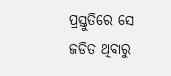ପ୍ରସ୍ତୁତିରେ ସେ ଜଡିତ ଥିବାରୁ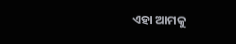ଏହା ଆମକୁ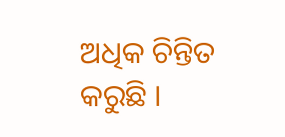ଅଧିକ ଚିନ୍ତିତ କରୁଛି ।